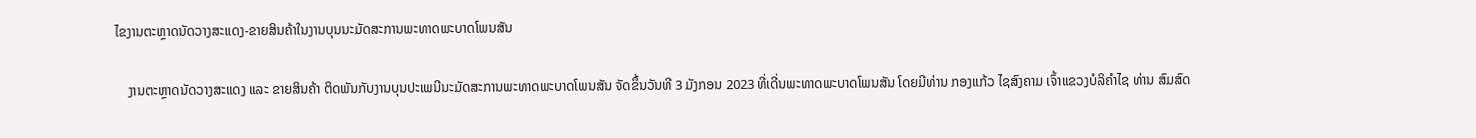ໄຂງານຕະຫຼາດນັດວາງສະແດງ-ຂາຍສິນຄ້າໃນງານບຸນນະມັດສະການພະທາດພະບາດໂພນສັນ

    ງານຕະຫຼາດນັດວາງສະແດງ ແລະ ຂາຍສິນຄ້າ ຕິດພັນກັບງານບຸນປະເພນີນະມັດສະການພະທາດພະບາດໂພນສັນ ຈັດຂຶ້ນວັນທີ 3 ມັງກອນ 2023 ທີ່ເດີ່ນພະທາດພະບາດໂພນສັນ ໂດຍມີທ່ານ ກອງແກ້ວ ໄຊສົງຄາມ ເຈົ້າແຂວງບໍລິຄຳໄຊ ທ່ານ ສົມສົດ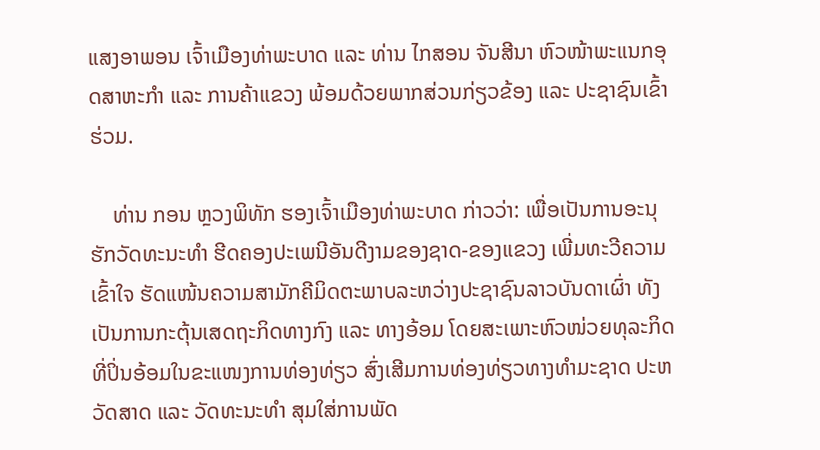ແສງອາພອນ ເຈົ້າເມືອງທ່າພະບາດ ແລະ ທ່ານ ໄກສອນ ຈັນສີນາ ຫົວໜ້າພະແນກອຸດສາຫະກຳ ແລະ ການຄ້າແຂວງ ພ້ອມດ້ວຍພາກສ່ວນກ່ຽວຂ້ອງ ແລະ ປະຊາຊົນເຂົ້າຮ່ວມ.

    ທ່ານ ກອນ ຫຼວງພິທັກ ຮອງເຈົ້າເມືອງທ່າພະບາດ ກ່າວວ່າ: ເພື່ອເປັນການອະນຸຮັກວັດທະນະທຳ ຮີດຄອງປະເພນີອັນດີງາມຂອງຊາດ-ຂອງແຂວງ ເພີ່ມທະວີຄວາມເຂົ້າໃຈ ຮັດແໜ້ນຄວາມສາມັກຄີມິດຕະພາບລະຫວ່າງປະຊາຊົນລາວບັນດາເຜົ່າ ທັງເປັນການກະຕຸ້ນເສດຖະກິດທາງກົງ ແລະ ທາງອ້ອມ ໂດຍສະເພາະຫົວໜ່ວຍທຸລະກິດທີ່ປິ່ນອ້ອມໃນຂະແໜງການທ່ອງທ່ຽວ ສົ່ງເສີມການທ່ອງທ່ຽວທາງທຳມະຊາດ ປະຫວັດສາດ ແລະ ວັດທະນະທຳ ສຸມໃສ່ການພັດ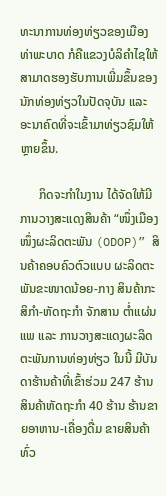ທະນາການທ່ອງທ່ຽວຂອງເມືອງທ່າພະບາດ ກໍຄືແຂວງບໍລິຄຳໄຊໃຫ້ສາມາດຮອງຮັບການເພີ່ມຂຶ້ນຂອງນັກທ່ອງທ່ຽວໃນປັດຈຸບັນ ແລະ ອະນາຄົດທີ່ຈະເຂົ້າມາທ່ຽວຊົມໃຫ້ຫຼາຍຂຶ້ນ.

      ກິດຈະກຳໃນງານ ໄດ້ຈັດໃຫ້ມີການວາງສະແດງສິນຄ້າ “ໜຶ່ງເມືອງໜຶ່ງຜະລິດຕະພັນ (ODOP)” ສິນຄ້າຄອບຄົວຕົວແບບ ຜະລິດຕະພັນຂະໜາດນ້ອຍ-ກາງ ສິນຄ້າກະສິກຳ-ຫັດຖະກຳ ຈັກສານ ຕ່ຳແຜ່ນແພ ແລະ ການວາງສະແດງຜະລິດຕະພັນການທ່ອງທ່ຽວ ໃນນີ້ ມີບັນດາຮ້ານຄ້າທີ່ເຂົ້າຮ່ວມ 247 ຮ້ານ ສິນຄ້າຫັດຖະກຳ 40 ຮ້ານ ຮ້ານຂາຍອາຫານ-ເຄື່ອງດື່ມ ຂາຍສິນຄ້າທົ່ວ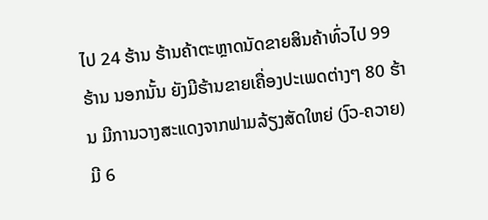ໄປ 24 ຮ້ານ ຮ້ານຄ້າຕະຫຼາດນັດຂາຍສິນຄ້າທົ່ວໄປ 99 ຮ້ານ ນອກນັ້ນ ຍັງມີຮ້ານຂາຍເຄື່ອງປະເພດຕ່າງໆ 80 ຮ້ານ ມີການວາງສະແດງຈາກຟາມລ້ຽງສັດໃຫຍ່ (ງົວ-ຄວາຍ) ມີ 6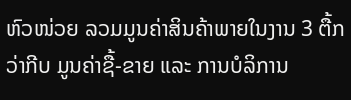ຫົວໜ່ວຍ ລວມມູນຄ່າສິນຄ້າພາຍໃນງານ 3 ຕື້ກວ່າກີບ ມູນຄ່າຊື້-ຂາຍ ແລະ ການບໍລິການ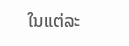ໃນແຕ່ລະ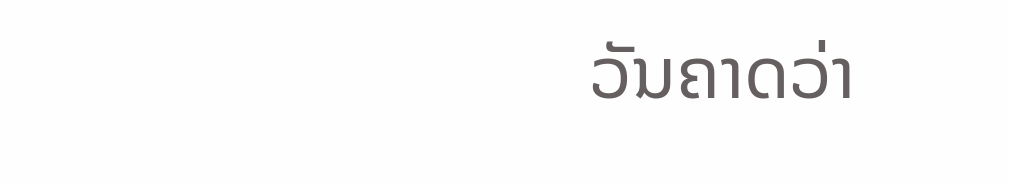ວັນຄາດວ່າ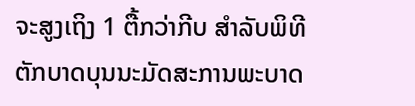ຈະສູງເຖິງ 1 ຕື້ກວ່າກີບ ສໍາລັບພິທີຕັກບາດບຸນນະມັດສະການພະບາດ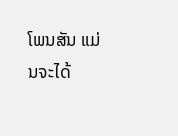ໂພນສັນ ແມ່ນຈະໄດ້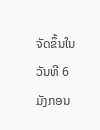ຈັດຂຶ້ນໃນວັນທີ 6 ມັງກອນ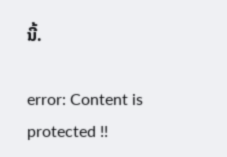ນີ້.

error: Content is protected !!